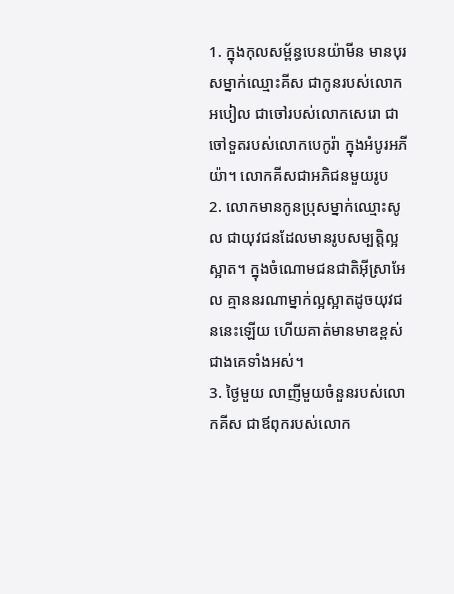1. ក្នុងកុលសម្ព័ន្ធបេនយ៉ាមីន មានបុរសម្នាក់ឈ្មោះគីស ជាកូនរបស់លោកអបៀល ជាចៅរបស់លោកសេរោ ជាចៅទួតរបស់លោកបេកូរ៉ា ក្នុងអំបូរអភីយ៉ា។ លោកគីសជាអភិជនមួយរូប
2. លោកមានកូនប្រុសម្នាក់ឈ្មោះសូល ជាយុវជនដែលមានរូបសម្បត្តិល្អស្អាត។ ក្នុងចំណោមជនជាតិអ៊ីស្រាអែល គ្មាននរណាម្នាក់ល្អស្អាតដូចយុវជននេះឡើយ ហើយគាត់មានមាឌខ្ពស់ជាងគេទាំងអស់។
3. ថ្ងៃមួយ លាញីមួយចំនួនរបស់លោកគីស ជាឪពុករបស់លោក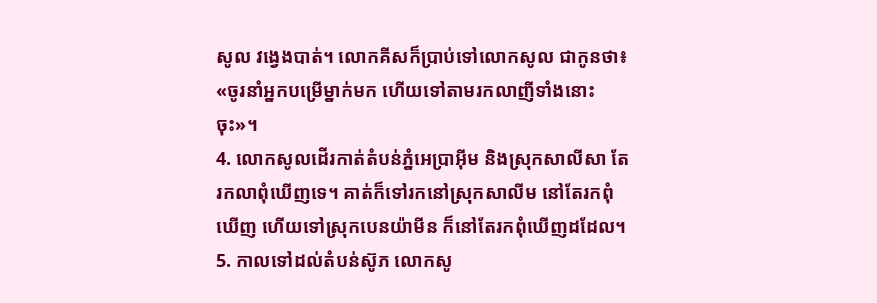សូល វង្វេងបាត់។ លោកគីសក៏ប្រាប់ទៅលោកសូល ជាកូនថា៖ «ចូរនាំអ្នកបម្រើម្នាក់មក ហើយទៅតាមរកលាញីទាំងនោះចុះ»។
4. លោកសូលដើរកាត់តំបន់ភ្នំអេប្រាអ៊ីម និងស្រុកសាលីសា តែរកលាពុំឃើញទេ។ គាត់ក៏ទៅរកនៅស្រុកសាលីម នៅតែរកពុំឃើញ ហើយទៅស្រុកបេនយ៉ាមីន ក៏នៅតែរកពុំឃើញដដែល។
5. កាលទៅដល់តំបន់ស៊ូភ លោកសូ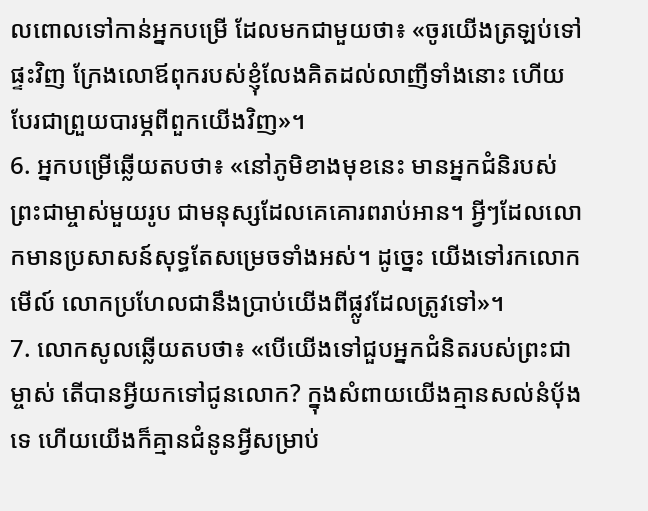លពោលទៅកាន់អ្នកបម្រើ ដែលមកជាមួយថា៖ «ចូរយើងត្រឡប់ទៅផ្ទះវិញ ក្រែងលោឪពុករបស់ខ្ញុំលែងគិតដល់លាញីទាំងនោះ ហើយបែរជាព្រួយបារម្ភពីពួកយើងវិញ»។
6. អ្នកបម្រើឆ្លើយតបថា៖ «នៅភូមិខាងមុខនេះ មានអ្នកជំនិរបស់ព្រះជាម្ចាស់មួយរូប ជាមនុស្សដែលគេគោរពរាប់អាន។ អ្វីៗដែលលោកមានប្រសាសន៍សុទ្ធតែសម្រេចទាំងអស់។ ដូច្នេះ យើងទៅរកលោកមើល៍ លោកប្រហែលជានឹងប្រាប់យើងពីផ្លូវដែលត្រូវទៅ»។
7. លោកសូលឆ្លើយតបថា៖ «បើយើងទៅជួបអ្នកជំនិតរបស់ព្រះជាម្ចាស់ តើបានអ្វីយកទៅជូនលោក? ក្នុងសំពាយយើងគ្មានសល់នំប៉័ងទេ ហើយយើងក៏គ្មានជំនូនអ្វីសម្រាប់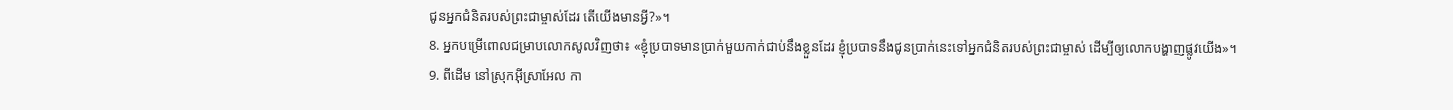ជូនអ្នកជំនិតរបស់ព្រះជាម្ចាស់ដែរ តើយើងមានអ្វី?»។
8. អ្នកបម្រើពោលជម្រាបលោកសូលវិញថា៖ «ខ្ញុំប្របាទមានប្រាក់មួយកាក់ជាប់នឹងខ្លួនដែរ ខ្ញុំប្របាទនឹងជូនប្រាក់នេះទៅអ្នកជំនិតរបស់ព្រះជាម្ចាស់ ដើម្បីឲ្យលោកបង្ហាញផ្លូវយើង»។
9. ពីដើម នៅស្រុកអ៊ីស្រាអែល កា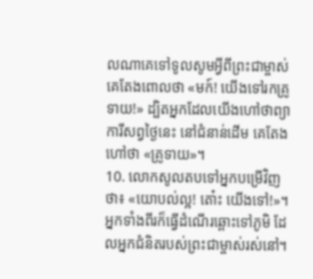លណាគេទៅទូលសូមអ្វីពីព្រះជាម្ចាស់ គេតែងពោលថា «មក៍! យើងទៅរកគ្រូទាយ!» ដ្បិតអ្នកដែលយើងហៅថាព្យាការីសព្វថ្ងៃនេះ នៅជំនាន់ដើម គេតែងហៅថា «គ្រូទាយ»។
10. លោកសូលតបទៅអ្នកបម្រើវិញថា៖ «យោបល់ល្អ! តោ៎ះ យើងទៅ!»។ អ្នកទាំងពីរក៏ធ្វើដំណើរឆ្ពោះទៅភូមិ ដែលអ្នកជំនិតរបស់ព្រះជាម្ចាស់រស់នៅ។